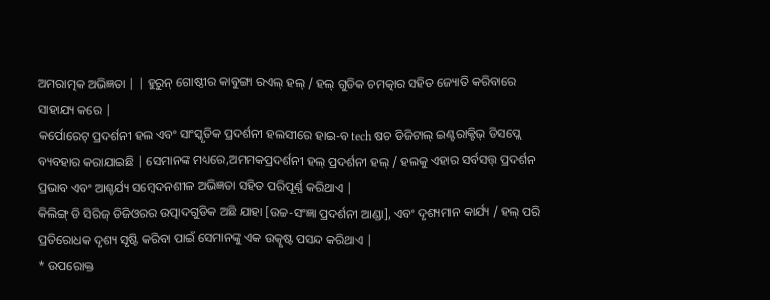ଅମରାତ୍ମକ ଅଭିଜ୍ଞତା | | ହୁରୁନ୍ ଗୋଷ୍ଠୀର କାବୁଙ୍ଗା ରଏଲ୍ ହଲ୍ / ହଲ୍ ଗୁଡିକ ଚମତ୍କାର ସହିତ ଜ୍ୟୋତି କରିବାରେ ସାହାଯ୍ୟ କରେ |
କର୍ପୋରେଟ୍ ପ୍ରଦର୍ଶନୀ ହଲ ଏବଂ ସାଂସ୍କୃତିକ ପ୍ରଦର୍ଶନୀ ହଲସୀରେ ହାଇ-ବ tech ଷଚ ଡିଜିଟାଲ୍ ଇଣ୍ଟରାକ୍ଟିଭ୍ ଡିସପ୍ଲେ ବ୍ୟବହାର କରାଯାଇଛି | ସେମାନଙ୍କ ମଧ୍ୟରେ,ଅମମକପ୍ରଦର୍ଶନୀ ହଲ୍ ପ୍ରଦର୍ଶନୀ ହଲ୍ / ହଲକୁ ଏହାର ସର୍ବସତ୍ତ୍ ପ୍ରଦର୍ଶନ ପ୍ରଭାବ ଏବଂ ଆଶ୍ଚର୍ଯ୍ୟ ସମ୍ବେଦନଶୀଳ ଅଭିଜ୍ଞତା ସହିତ ପରିପୂର୍ଣ୍ଣ କରିଥାଏ |
କିଲିଙ୍ଗ୍ ଡି ସିରିଜ୍ ଡିଜିଓରର ଉତ୍ପାଦଗୁଡିକ ଅଛି ଯାହା [ଉଚ୍ଚ-ସଂଜ୍ଞା ପ୍ରଦର୍ଶନୀ ଆଣ୍ଡା], ଏବଂ ଦୃଶ୍ୟମାନ କାର୍ଯ୍ୟ / ହଲ୍ ପରି ପ୍ରତିରୋଧକ ଦୃଶ୍ୟ ସୃଷ୍ଟି କରିବା ପାଇଁ ସେମାନଙ୍କୁ ଏକ ଉତ୍କୃଷ୍ଟ ପସନ୍ଦ କରିଥାଏ |
* ଉପରୋକ୍ତ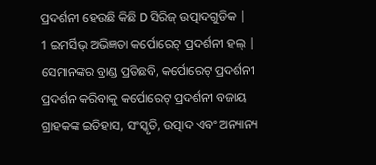ପ୍ରଦର୍ଶନୀ ହେଉଛି କିଛି D ସିରିଜ୍ ଉତ୍ପାଦଗୁଡିକ |
1 ଇମର୍ସିଭ୍ ଅଭିଜ୍ଞତା କର୍ପୋରେଟ୍ ପ୍ରଦର୍ଶନୀ ହଲ୍ |
ସେମାନଙ୍କର ବ୍ରାଣ୍ଡ ପ୍ରତିଛବି, କର୍ପୋରେଟ୍ ପ୍ରଦର୍ଶନୀ ପ୍ରଦର୍ଶନ କରିବାକୁ କର୍ପୋରେଟ୍ ପ୍ରଦର୍ଶନୀ ବଜାୟ ଗ୍ରାହକଙ୍କ ଇତିହାସ, ସଂସ୍କୃତି, ଉତ୍ପାଦ ଏବଂ ଅନ୍ୟାନ୍ୟ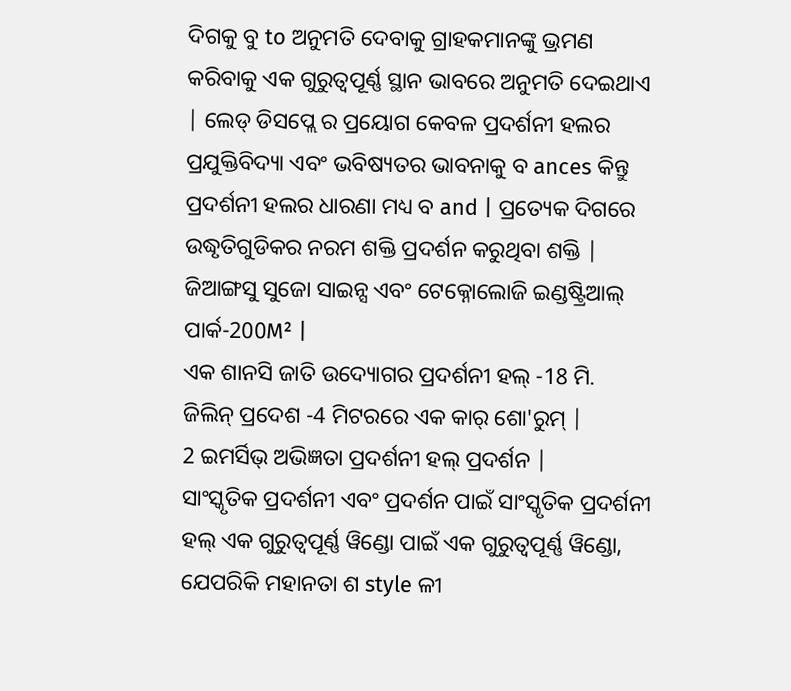ଦିଗକୁ ବୁ to ଅନୁମତି ଦେବାକୁ ଗ୍ରାହକମାନଙ୍କୁ ଭ୍ରମଣ କରିବାକୁ ଏକ ଗୁରୁତ୍ୱପୂର୍ଣ୍ଣ ସ୍ଥାନ ଭାବରେ ଅନୁମତି ଦେଇଥାଏ | ଲେଡ୍ ଡିସପ୍ଲେ ର ପ୍ରୟୋଗ କେବଳ ପ୍ରଦର୍ଶନୀ ହଲର ପ୍ରଯୁକ୍ତିବିଦ୍ୟା ଏବଂ ଭବିଷ୍ୟତର ଭାବନାକୁ ବ ances କିନ୍ତୁ ପ୍ରଦର୍ଶନୀ ହଲର ଧାରଣା ମଧ୍ୟ ବ and | ପ୍ରତ୍ୟେକ ଦିଗରେ ଉଦ୍ଧୃତିଗୁଡିକର ନରମ ଶକ୍ତି ପ୍ରଦର୍ଶନ କରୁଥିବା ଶକ୍ତି |
ଜିଆଙ୍ଗସୁ ସୁଜୋ ସାଇନ୍ସ ଏବଂ ଟେକ୍ନୋଲୋଜି ଇଣ୍ଡଷ୍ଟ୍ରିଆଲ୍ ପାର୍କ-200M² |
ଏକ ଶାନସି ଜାତି ଉଦ୍ୟୋଗର ପ୍ରଦର୍ଶନୀ ହଲ୍ -18 ମି.
ଜିଲିନ୍ ପ୍ରଦେଶ -4 ମିଟରରେ ଏକ କାର୍ ଶୋ'ରୁମ୍ |
2 ଇମର୍ସିଭ୍ ଅଭିଜ୍ଞତା ପ୍ରଦର୍ଶନୀ ହଲ୍ ପ୍ରଦର୍ଶନ |
ସାଂସ୍କୃତିକ ପ୍ରଦର୍ଶନୀ ଏବଂ ପ୍ରଦର୍ଶନ ପାଇଁ ସାଂସ୍କୃତିକ ପ୍ରଦର୍ଶନୀ ହଲ୍ ଏକ ଗୁରୁତ୍ୱପୂର୍ଣ୍ଣ ୱିଣ୍ଡୋ ପାଇଁ ଏକ ଗୁରୁତ୍ୱପୂର୍ଣ୍ଣ ୱିଣ୍ଡୋ, ଯେପରିକି ମହାନତା ଶ style ଳୀ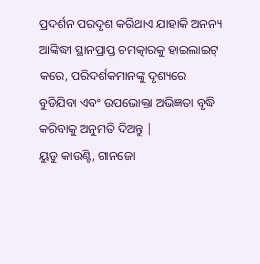ପ୍ରଦର୍ଶନ ପରଦୃଶ କରିଥାଏ ଯାହାକି ଅନନ୍ୟ ଆଙ୍କିଦ୍ଧୀ ସ୍ଥାନପ୍ରାପ୍ତ ଚମତ୍କାରକୁ ହାଇଲାଇଟ୍ କରେ, ପରିଦର୍ଶକମାନଙ୍କୁ ଦୃଶ୍ୟରେ ବୁଡିଯିବା ଏବଂ ଉପଭୋକ୍ତା ଅଭିଜ୍ଞତା ବୃଦ୍ଧି କରିବାକୁ ଅନୁମତି ଦିଅନ୍ତୁ |
ୟୁଡୁ କାଉଣ୍ଟି, ଗାନଜୋ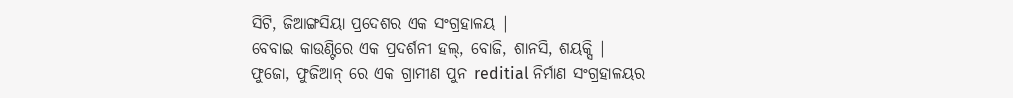ସିଟି, ଜିଆଙ୍ଗସିୟା ପ୍ରଦେଶର ଏକ ସଂଗ୍ରହାଳୟ |
ବେବାଇ କାଉଣ୍ଟିରେ ଏକ ପ୍ରଦର୍ଶନୀ ହଲ୍, ବୋଜି, ଶାନସି, ଶୟକ୍ସି |
ଫୁଜୋ, ଫୁଜିଆନ୍ ରେ ଏକ ଗ୍ରାମୀଣ ପୁନ reditial ନିର୍ମାଣ ସଂଗ୍ରହାଳୟର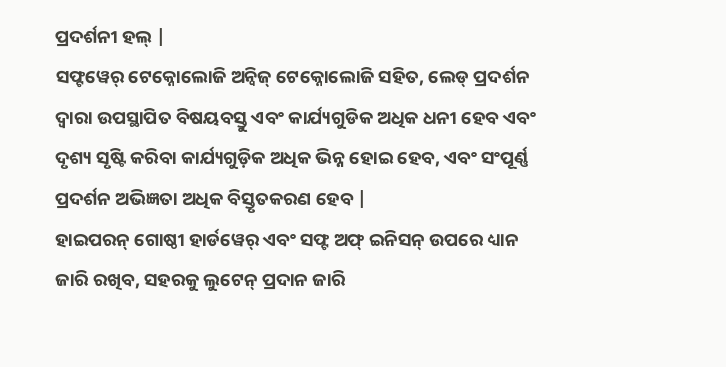ପ୍ରଦର୍ଶନୀ ହଲ୍ |
ସଫ୍ଟୱେର୍ ଟେକ୍ନୋଲୋଜି ଅନ୍ବିଜ୍ ଟେକ୍ନୋଲୋଜି ସହିତ, ଲେଡ୍ ପ୍ରଦର୍ଶନ ଦ୍ୱାରା ଉପସ୍ଥାପିତ ବିଷୟବସ୍ତୁ ଏବଂ କାର୍ଯ୍ୟଗୁଡିକ ଅଧିକ ଧନୀ ହେବ ଏବଂ ଦୃଶ୍ୟ ସୃଷ୍ଟି କରିବା କାର୍ଯ୍ୟଗୁଡ଼ିକ ଅଧିକ ଭିନ୍ନ ହୋଇ ହେବ, ଏବଂ ସଂପୂର୍ଣ୍ଣ ପ୍ରଦର୍ଶନ ଅଭିଜ୍ଞତା ଅଧିକ ବିସ୍ତୃତକରଣ ହେବ |
ହାଇପରନ୍ ଗୋଷ୍ଠୀ ହାର୍ଡୱେର୍ ଏବଂ ସଫ୍ଟ ଅଫ୍ ଇନିସନ୍ ଉପରେ ଧ୍ୟାନ ଜାରି ରଖିବ, ସହରକୁ ଲୁଟେନ୍ ପ୍ରଦାନ ଜାରି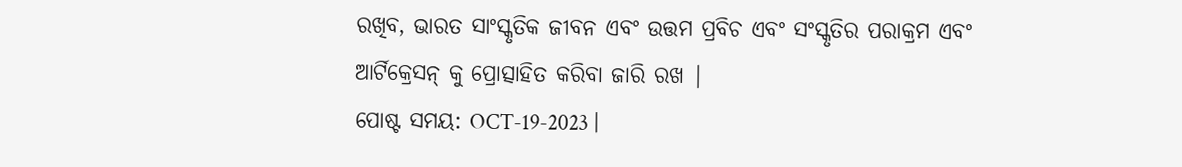ରଖିବ, ଭାରତ ସାଂସ୍କୃତିକ ଜୀବନ ଏବଂ ଉତ୍ତମ ପ୍ରବିଚ ଏବଂ ସଂସ୍କୃତିର ପରାକ୍ରମ ଏବଂ ଆର୍ଟିକ୍ରେସନ୍ କୁ ପ୍ରୋତ୍ସାହିତ କରିବା ଜାରି ରଖ |
ପୋଷ୍ଟ ସମୟ: OCT-19-2023 |